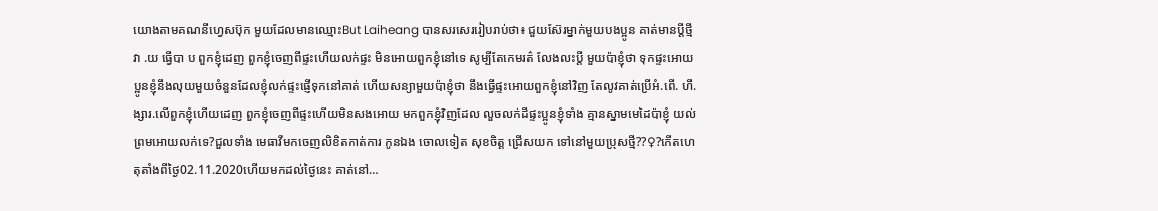យោងតាមគណនីហ្វេសប៊ុក មួយដែលមានឈ្មោះBut Laiheang បានសរសេររៀបរាប់ថា៖ ជួយស៊ែរម្នាក់មួយបងប្អូន គាត់មានប្តីថ្មីវា .យ ធ្វើបា ប ពួកខ្ញុំដេញ ពួកខ្ញុំចេញពីផ្ទះហើយលក់ផ្ទះ មិនអោយពួកខ្ញុំនៅទេ សូម្បីតែកេមរត៌ លែងលះប្តី មួយប៉ាខ្ញុំថា ទុកផ្ទះអោយប្អូនខ្ញុំនឹងលុយមួយចំនួនដែលខ្ញុំលក់ផ្ទះផ្ញើទុកនៅគាត់ ហើយសន្យាមួយប៉ាខ្ញុំថា នឹងធ្វើផ្ទះអោយពួកខ្ញុំនៅវិញ តែលូវគាត់ប្រើអំ.ពើ. ហឹ.ង្សារ.លើពួកខ្ញុំហើយដេញ ពួកខ្ញុំចេញពីផ្ទះហើយមិនសងអោយ មកពួកខ្ញុំវិញដែល លួចលក់ដីផ្ទះប្អូនខ្ញុំទាំង គ្មានស្នាមមេដៃប៉ាខ្ញុំ យល់ព្រមអោយលក់ទេ?ជួលទាំង មេធាវីមកចេញលិខិតកាត់ការ កូនឯង ចោលទៀត សុខចិត្ត ជ្រើសយក ទៅនៅមួយប្រុសថ្មី??♀?កើតហេតុតាំងពីថ្ងៃ02.11.2020ហើយមកដល់ថ្ងៃនេះ គាត់នៅ…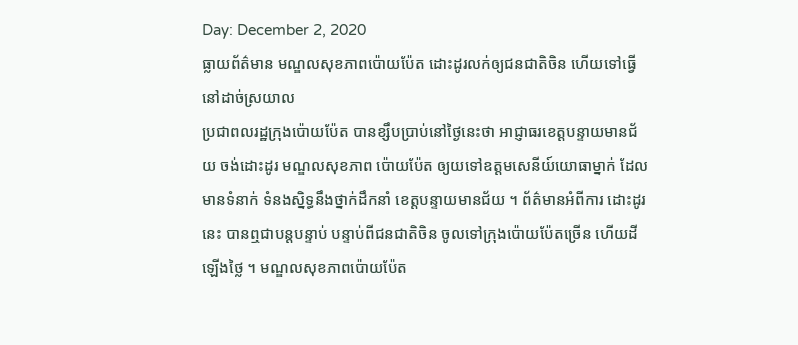Day: December 2, 2020
ធ្លាយព័ត៌មាន មណ្ឌលសុខភាពប៉ោយប៉ែត ដោះដូរលក់ឲ្យជនជាតិចិន ហើយទៅធ្វើនៅដាច់ស្រយាល
ប្រជាពលរដ្ឋក្រុងប៉ោយប៉ែត បានខ្សឹបប្រាប់នៅថ្ងៃនេះថា អាជ្ញាធរខេត្តបន្ទាយមានជ័យ ចង់ដោះដូរ មណ្ឌលសុខភាព ប៉ោយប៉ែត ឲ្យយទៅឧត្ដមសេនីយ៍យោធាម្នាក់ ដែលមានទំនាក់ ទំនងស្និទ្ធនឹងថ្នាក់ដឹកនាំ ខេត្តបន្ទាយមានជ័យ ។ ព័ត៌មានអំពីការ ដោះដូរនេះ បានឮជាបន្តបន្ទាប់ បន្ទាប់ពីជនជាតិចិន ចូលទៅក្រុងប៉ោយប៉ែតច្រើន ហើយដីឡើងថ្លៃ ។ មណ្ឌលសុខភាពប៉ោយប៉ែត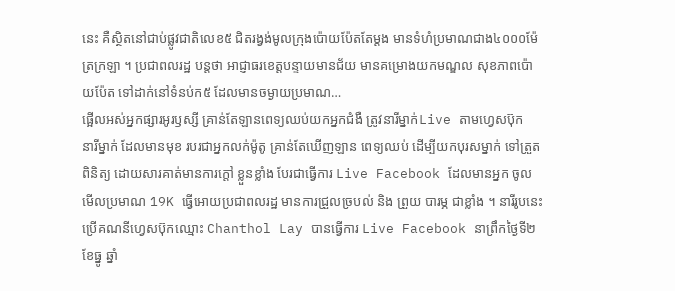នេះ គឺស្ថិតនៅជាប់ផ្លូវជាតិលេខ៥ ជិតរង្វង់មូលក្រុងប៉ោយប៉ែតតែម្ដង មានទំហំប្រមាណជាង៤០០០ម៉ែត្រក្រឡា ។ ប្រជាពលរដ្ឋ បន្តថា អាជ្ញាធរខេត្តបន្ទាយមានជ័យ មានគម្រោងយកមណ្ឌល សុខភាពប៉ោយប៉ែត ទៅដាក់នៅទំនប់ក៥ ដែលមានចម្ងាយប្រមាណ…
ផ្អើលអស់អ្នកផ្សារអូរឫស្សី គ្រាន់តែឡានពេទ្យឈប់យកអ្នកជំងឺ ត្រូវនារីម្នាក់Live តាមហ្វេសប៊ុក
នារីម្នាក់ ដែលមានមុខ របរជាអ្នកលក់ម៉ូតូ គ្រាន់តែឃើញឡាន ពេទ្យឈប់ ដើម្បីយកបុរសម្នាក់ ទៅត្រួតពិនិត្យ ដោយសារគាត់មានការក្តៅ ខ្លួនខ្លាំង បែរជាធ្វើការ Live Facebook ដែលមានអ្នក ចូលមើលប្រមាណ 19K ធ្វើអោយប្រជាពលរដ្ឋ មានការជ្រួលច្របល់ និង ព្រួយ បារម្ភ ជាខ្លាំង ។ នារីរូបនេះ ប្រើគណនីហ្វេសប៊ុកឈ្មោះ Chanthol Lay បានធ្វើការ Live Facebook នាព្រឹកថ្ងៃទី២ ខែធ្នូ ឆ្នាំ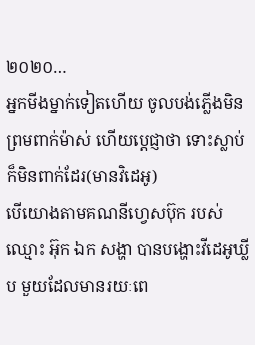២០២០…
អ្នកមីងម្នាក់ទៀតហើយ ចូលបង់ភ្លើងមិនព្រមពាក់ម៉ាស់ ហើយប្តេជ្ញាថា ទោះស្លាប់ ក៏មិនពាក់ដែរ(មានវិដេអូ)
បើយោងតាមគណនីហ្វេសប៊ុក របស់ឈ្មោះ អ៊ុក ឯក សង្ហា បានបង្ហោះវីដេអូឃ្លីប មួយដែលមានរយៈពេ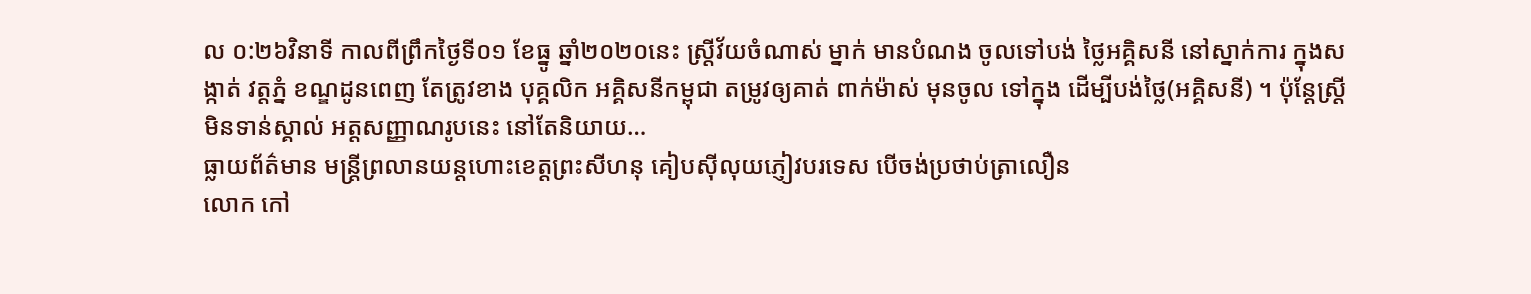ល ០:២៦វិនាទី កាលពីព្រឹកថ្ងៃទី០១ ខែធ្នូ ឆ្នាំ២០២០នេះ ស្រ្តីវ័យចំណាស់ ម្នាក់ មានបំណង ចូលទៅបង់ ថ្លៃអគ្គិសនី នៅស្នាក់ការ ក្នុងសង្កាត់ វត្តភ្នំ ខណ្ឌដូនពេញ តែត្រូវខាង បុគ្គលិក អគ្គិសនីកម្ពុជា តម្រូវឲ្យគាត់ ពាក់ម៉ាស់ មុនចូល ទៅក្នុង ដើម្បីបង់ថ្លៃ(អគ្គិសនី) ។ ប៉ុន្តែស្ត្រីមិនទាន់ស្គាល់ អត្តសញ្ញាណរូបនេះ នៅតែនិយាយ…
ធ្លាយព័ត៌មាន មន្ត្រីព្រលានយន្តហោះខេត្តព្រះសីហនុ គៀបស៊ីលុយភ្ញៀវបរទេស បើចង់ប្រថាប់ត្រាលឿន
លោក កៅ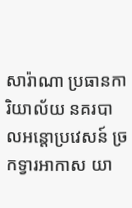សារ៉ាណា ប្រធានការិយាល័យ នគរបាលអន្តោប្រវេសន៍ ច្រកទ្វារអាកាស យា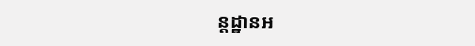ន្តដ្ឋានអ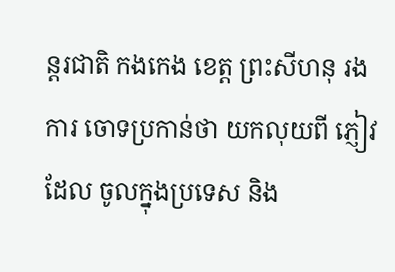ន្តរជាតិ កងកេង ខេត្ត ព្រះសីហនុ រងការ ចោទប្រកាន់ថា យកលុយពី ភ្ញៀវដែល ចូលក្នុងប្រទេស និង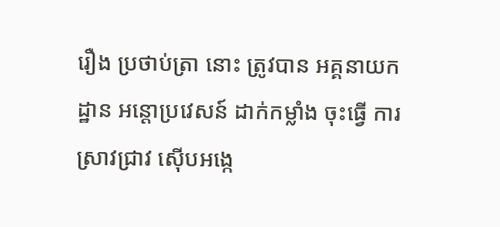រឿង ប្រថាប់ត្រា នោះ ត្រូវបាន អគ្គនាយក ដ្ឋាន អន្តោប្រវេសន៍ ដាក់កម្លាំង ចុះធ្វើ ការ ស្រាវជ្រាវ ស៊ើបអង្កេ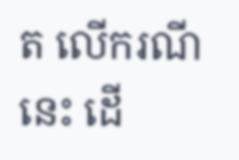ត លើករណីនេះ ដើ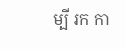ម្បី រក កា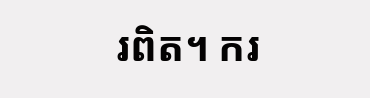រពិត។ ករ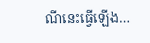ណីនេះធ្វើឡើង…